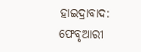ହାଇଦ୍ରାବାଦ: ଫେବୃଆରୀ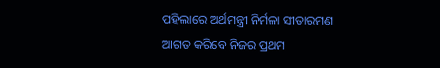ପହିଲାରେ ଅର୍ଥମନ୍ତ୍ରୀ ନିର୍ମଳା ସୀତାରମଣ ଆଗତ କରିବେ ନିଜର ପ୍ରଥମ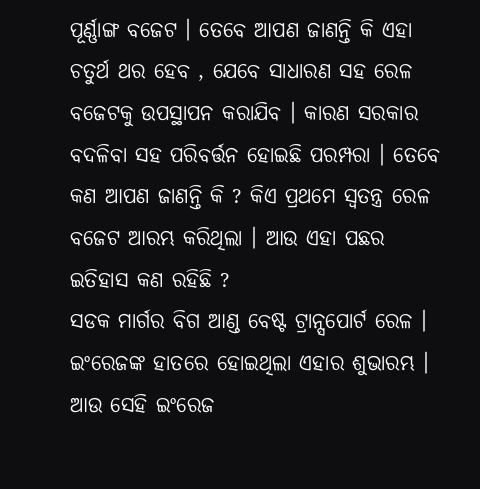ପୂର୍ଣ୍ଣାଙ୍ଗ ବଜେଟ । ତେବେ ଆପଣ ଜାଣନ୍ତି କି ଏହା ଚତୁର୍ଥ ଥର ହେବ , ଯେବେ ସାଧାରଣ ସହ ରେଳ ବଜେଟକୁ ଉପସ୍ଥାପନ କରାଯିବ । କାରଣ ସରକାର ବଦଳିବା ସହ ପରିବର୍ତ୍ତନ ହୋଇଛି ପରମ୍ପରା । ତେବେ କଣ ଆପଣ ଜାଣନ୍ତି କି ? କିଏ ପ୍ରଥମେ ସ୍ବତନ୍ତ୍ର ରେଳ ବଜେଟ ଆରମ୍ଭ କରିଥିଲା । ଆଉ ଏହା ପଛର ଇତିହାସ କଣ ରହିଛି ?
ସଡକ ମାର୍ଗର ବିଗ ଆଣ୍ଡ ବେଷ୍ଟ ଟ୍ରାନ୍ସପୋର୍ଟ ରେଳ । ଇଂରେଜଙ୍କ ହାତରେ ହୋଇଥିଲା ଏହାର ଶୁଭାରମ୍ଭ । ଆଉ ସେହି ଇଂରେଜ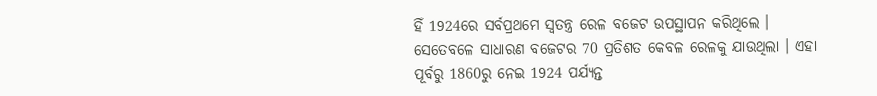ହିଁ 1924ରେ ସର୍ବପ୍ରଥମେ ସ୍ବତନ୍ତ୍ର ରେଳ ବଜେଟ ଉପସ୍ଥାପନ କରିଥିଲେ । ସେତେବଳେ ସାଧାରଣ ବଜେଟର 70 ପ୍ରତିଶତ କେବଳ ରେଳକୁ ଯାଉଥିଲା । ଏହା ପୂର୍ବରୁ 1860ରୁ ନେଇ 1924 ପର୍ଯ୍ୟନ୍ତ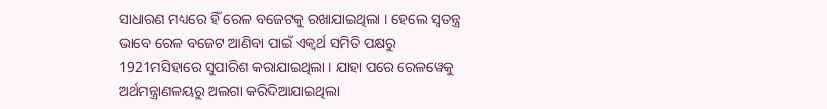ସାଧାରଣ ମଧ୍ୟରେ ହିଁ ରେଳ ବଜେଟକୁ ରଖାଯାଇଥିଲା । ହେଲେ ସ୍ବତନ୍ତ୍ର ଭାବେ ରେଳ ବଜେଟ ଆଣିବା ପାଇଁ ଏକ୍ବର୍ଥ ସମିତି ପକ୍ଷରୁ 1921ମସିହାରେ ସୁପାରିଶ କରାଯାଇଥିଲା । ଯାହା ପରେ ରେଳୱେକୁ ଅର୍ଥମନ୍ତ୍ରାଣଳୟରୁ ଅଲଗା କରିଦିଆଯାଇଥିଲା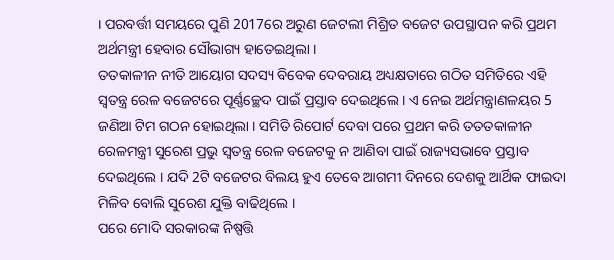। ପରବର୍ତ୍ତୀ ସମୟରେ ପୁଣି 2017ରେ ଅରୁଣ ଜେଟଲୀ ମିଶ୍ରିତ ବଜେଟ ଉପସ୍ଥାପନ କରି ପ୍ରଥମ ଅର୍ଥମନ୍ତ୍ରୀ ହେବାର ସୌଭାଗ୍ୟ ହାତେଇଥିଲା ।
ତତକାଳୀନ ନୀତି ଆୟୋଗ ସଦସ୍ୟ ବିବେକ ଦେବରାୟ ଅଧ୍ୟକ୍ଷତାରେ ଗଠିତ ସମିତିରେ ଏହି ସ୍ବତନ୍ତ୍ର ରେଳ ବଜେଟରେ ପୂର୍ଣ୍ଣଚ୍ଛେଦ ପାଇଁ ପ୍ରସ୍ତାବ ଦେଇଥିଲେ । ଏ ନେଇ ଅର୍ଥମନ୍ତ୍ରାଣଳୟର 5 ଜଣିଆ ଟିମ ଗଠନ ହୋଇଥିଲା । ସମିତି ରିପୋର୍ଟ ଦେବା ପରେ ପ୍ରଥମ କରି ତତତକାଳୀନ ରେଳମନ୍ତ୍ରୀ ସୁରେଶ ପ୍ରଭୁ ସ୍ବତନ୍ତ୍ର ରେଳ ବଜେଟକୁ ନ ଆଣିବା ପାଇଁ ରାଜ୍ୟସଭାବେ ପ୍ରସ୍ତାବ ଦେଇଥିଲେ । ଯଦି 2ଟି ବଜେଟର ବିଲୟ ହୁଏ ତେବେ ଆଗମୀ ଦିନରେ ଦେଶକୁ ଆର୍ଥିକ ଫାଇଦା ମିଳିବ ବୋଲି ସୁରେଶ ଯୁକ୍ତି ବାଢିଥିଲେ ।
ପରେ ମୋଦି ସରକାରଙ୍କ ନିଷ୍ପତ୍ତି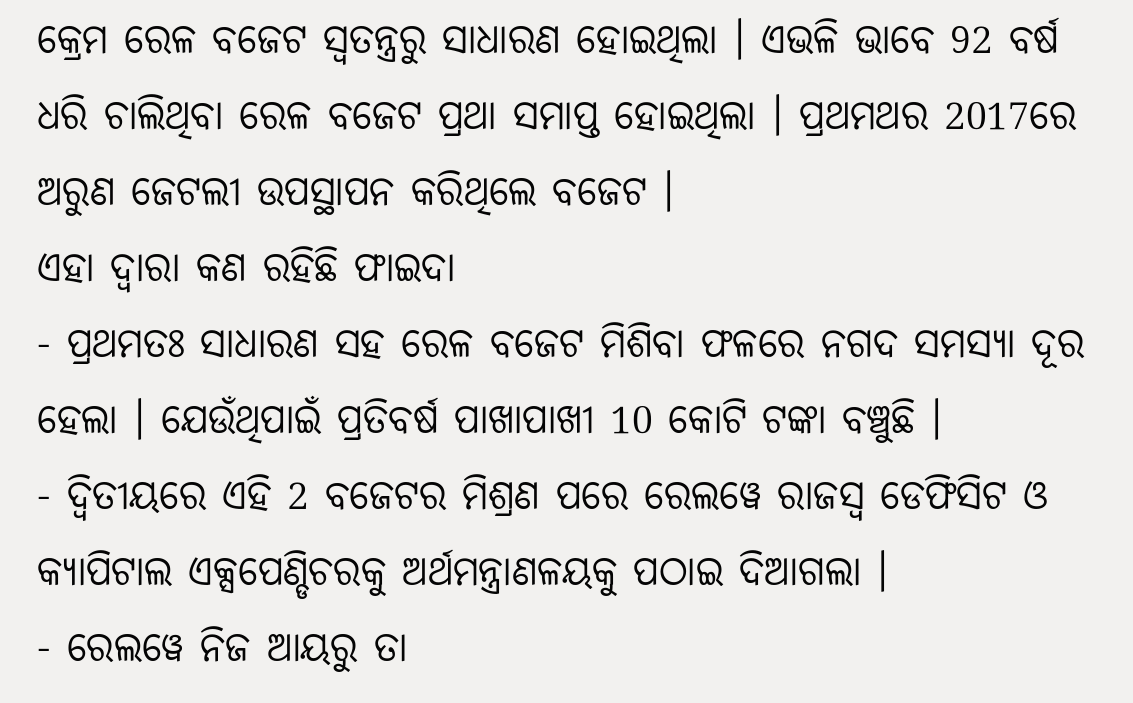କ୍ରେମ ରେଳ ବଜେଟ ସ୍ବତନ୍ତ୍ରରୁ ସାଧାରଣ ହୋଇଥିଲା । ଏଭଳି ଭାବେ 92 ବର୍ଷ ଧରି ଚାଲିଥିବା ରେଳ ବଜେଟ ପ୍ରଥା ସମାପ୍ତ ହୋଇଥିଲା । ପ୍ରଥମଥର 2017ରେ ଅରୁଣ ଜେଟଲୀ ଉପସ୍ଥାପନ କରିଥିଲେ ବଜେଟ ।
ଏହା ଦ୍ବାରା କଣ ରହିଛି ଫାଇଦା
- ପ୍ରଥମତଃ ସାଧାରଣ ସହ ରେଳ ବଜେଟ ମିଶିବା ଫଳରେ ନଗଦ ସମସ୍ୟା ଦୂର ହେଲା । ଯେଉଁଥିପାଇଁ ପ୍ରତିବର୍ଷ ପାଖାପାଖୀ 10 କୋଟି ଟଙ୍କା ବଞ୍ଚୁଛି ।
- ଦ୍ବିତୀୟରେ ଏହି 2 ବଜେଟର ମିଶ୍ରଣ ପରେ ରେଲୱେ ରାଜସ୍ବ ଡେଫିସିଟ ଓ କ୍ୟାପିଟାଲ ଏକ୍ସପେଣ୍ଡିଚରକୁ ଅର୍ଥମନ୍ତ୍ରାଣଳୟକୁ ପଠାଇ ଦିଆଗଲା ।
- ରେଲୱେ ନିଜ ଆୟରୁ ତା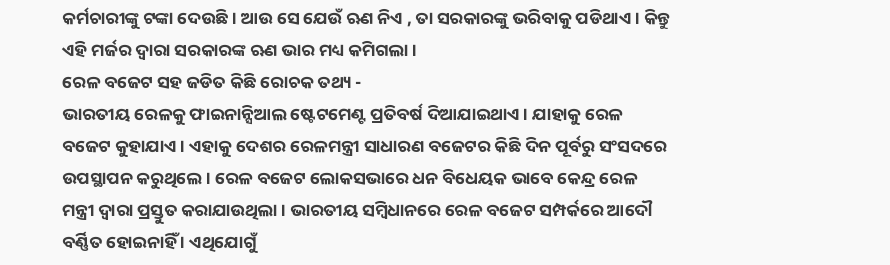କର୍ମଚାରୀଙ୍କୁ ଟଙ୍କା ଦେଉଛି । ଆଉ ସେ ଯେଉଁ ଋଣ ନିଏ , ତା ସରକାରଙ୍କୁ ଭରିବାକୁ ପଡିଥାଏ । କିନ୍ତୁ ଏହି ମର୍ଜର ଦ୍ବାରା ସରକାରଙ୍କ ଋଣ ଭାର ମଧ୍ୟ କମିଗଲା ।
ରେଳ ବଜେଟ ସହ ଜଡିତ କିଛି ରୋଚକ ତଥ୍ୟ -
ଭାରତୀୟ ରେଳକୁ ଫାଇନାନ୍ସିଆଲ ଷ୍ଟେଟମେଣ୍ଟ ପ୍ରତିବର୍ଷ ଦିଆଯାଇଥାଏ । ଯାହାକୁ ରେଳ ବଜେଟ କୁହାଯାଏ । ଏହାକୁ ଦେଶର ରେଳମନ୍ତ୍ରୀ ସାଧାରଣ ବଜେଟର କିଛି ଦିନ ପୂର୍ବରୁ ସଂସଦରେ ଉପସ୍ଥାପନ କରୁଥିଲେ । ରେଳ ବଜେଟ ଲୋକସଭାରେ ଧନ ବିଧେୟକ ଭାବେ କେନ୍ଦ୍ର ରେଳ ମନ୍ତ୍ରୀ ଦ୍ବାରା ପ୍ରସ୍ତୁତ କରାଯାଉଥିଲା । ଭାରତୀୟ ସମ୍ବିଧାନରେ ରେଳ ବଜେଟ ସମ୍ପର୍କରେ ଆଦୌ ବର୍ଣ୍ଣିତ ହୋଇନାହିଁ । ଏଥିଯୋଗୁଁ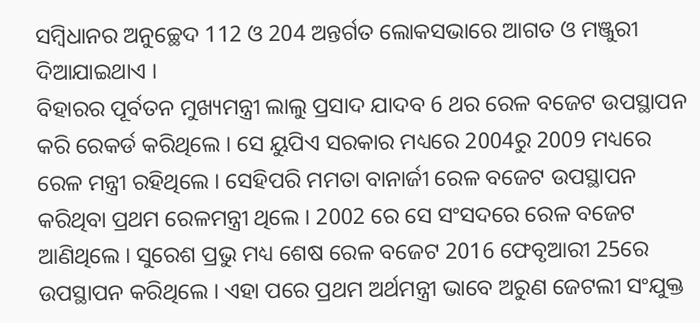ସମ୍ବିଧାନର ଅନୁଚ୍ଛେଦ 112 ଓ 204 ଅନ୍ତର୍ଗତ ଲୋକସଭାରେ ଆଗତ ଓ ମଞ୍ଜୁରୀ ଦିଆଯାଇଥାଏ ।
ବିହାରର ପୂର୍ବତନ ମୁଖ୍ୟମନ୍ତ୍ରୀ ଲାଲୁ ପ୍ରସାଦ ଯାଦବ 6 ଥର ରେଳ ବଜେଟ ଉପସ୍ଥାପନ କରି ରେକର୍ଡ କରିଥିଲେ । ସେ ୟୁପିଏ ସରକାର ମଧ୍ୟରେ 2004ରୁ 2009 ମଧ୍ୟରେ ରେଳ ମନ୍ତ୍ରୀ ରହିଥିଲେ । ସେହିପରି ମମତା ବାନାର୍ଜୀ ରେଳ ବଜେଟ ଉପସ୍ଥାପନ କରିଥିବା ପ୍ରଥମ ରେଳମନ୍ତ୍ରୀ ଥିଲେ । 2002 ରେ ସେ ସଂସଦରେ ରେଳ ବଜେଟ ଆଣିଥିଲେ । ସୁରେଶ ପ୍ରଭୁ ମଧ୍ୟ ଶେଷ ରେଳ ବଜେଟ 2016 ଫେବୃଆରୀ 25ରେ ଉପସ୍ଥାପନ କରିଥିଲେ । ଏହା ପରେ ପ୍ରଥମ ଅର୍ଥମନ୍ତ୍ରୀ ଭାବେ ଅରୁଣ ଜେଟଲୀ ସଂଯୁକ୍ତ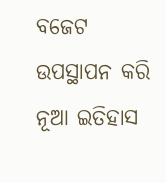ବଜେଟ ଉପସ୍ଥାପନ କରି ନୂଆ ଇତିହାସ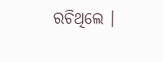ରଚିଥିଲେ ।